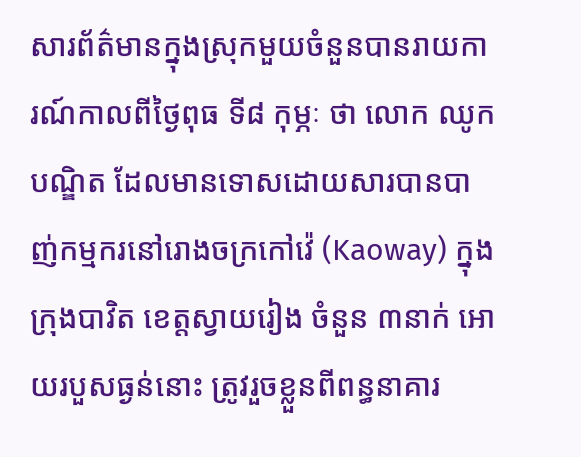សារព័ត៌មានក្នុងស្រុកមួយចំនួនបានរាយការណ៍កាលពីថ្ងៃពុធ ទី៨ កុម្ភៈ ថា លោក ឈូក បណ្ឌិត ដែលមានទោសដោយសារបានបាញ់កម្មករនៅរោងចក្រកៅវ៉េ (Kaoway) ក្នុងក្រុងបាវិត ខេត្តស្វាយរៀង ចំនួន ៣នាក់ អោយរបួសធ្ងន់នោះ ត្រូវរួចខ្លួនពីពន្ធនាគារ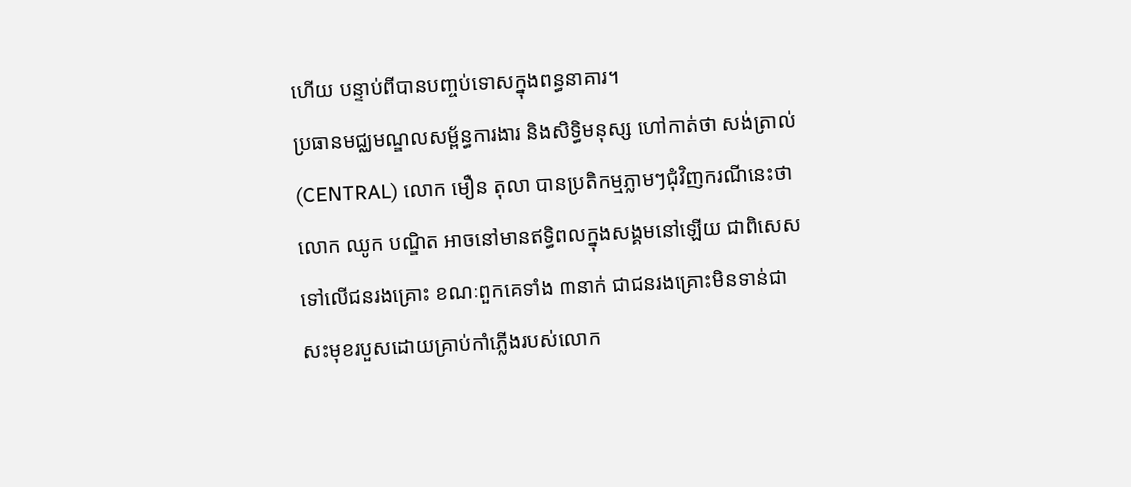ហើយ បន្ទាប់ពីបានបញ្ចប់ទោសក្នុងពន្ធនាគារ។
ប្រធានមជ្ឈមណ្ឌលសម្ព័ន្ធការងារ និងសិទ្ធិមនុស្ស ហៅកាត់ថា សង់ត្រាល់ (CENTRAL) លោក មឿន តុលា បានប្រតិកម្មភ្លាមៗជុំវិញករណីនេះថា លោក ឈូក បណ្ឌិត អាចនៅមានឥទ្ធិពលក្នុងសង្គមនៅឡើយ ជាពិសេសទៅលើជនរងគ្រោះ ខណៈពួកគេទាំង ៣នាក់ ជាជនរងគ្រោះមិនទាន់ជាសះមុខរបួសដោយគ្រាប់កាំភ្លើងរបស់លោក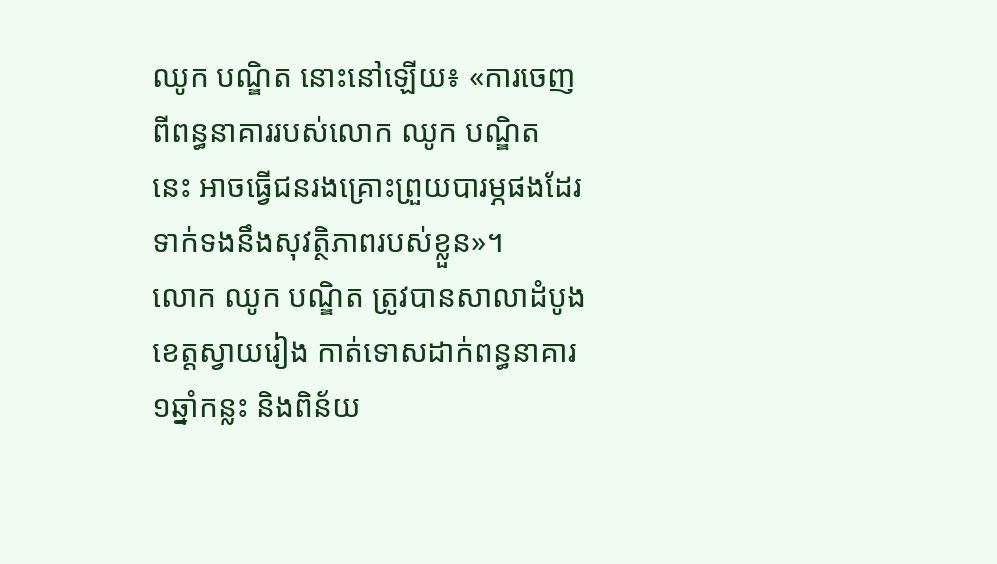ឈូក បណ្ឌិត នោះនៅឡើយ៖ «ការចេញពីពន្ធនាគាររបស់លោក ឈូក បណ្ឌិត នេះ អាចធ្វើជនរងគ្រោះព្រួយបារម្ភផងដែរ ទាក់ទងនឹងសុវត្ថិភាពរបស់ខ្លួន»។
លោក ឈូក បណ្ឌិត ត្រូវបានសាលាដំបូងខេត្តស្វាយរៀង កាត់ទោសដាក់ពន្ធនាគារ ១ឆ្នាំកន្លះ និងពិន័យ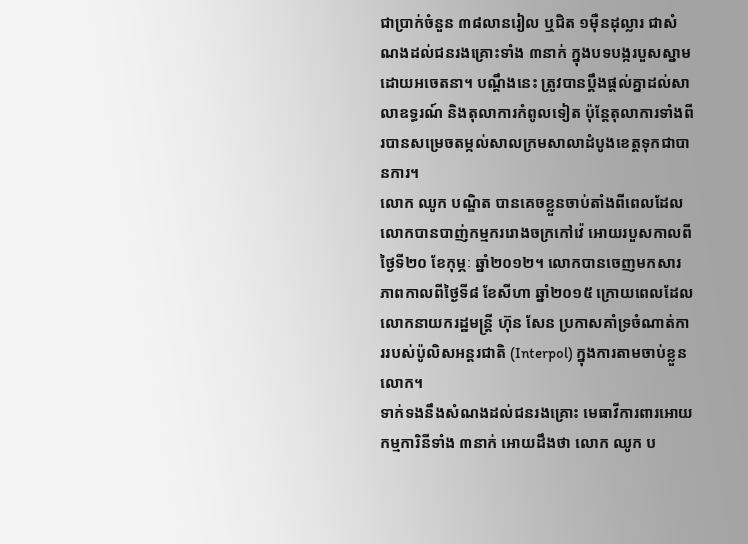ជាប្រាក់ចំនួន ៣៨លានរៀល ឬជិត ១ម៉ឺនដុល្លារ ជាសំណងដល់ជនរងគ្រោះទាំង ៣នាក់ ក្នុងបទបង្ករបួសស្នាមដោយអចេតនា។ បណ្ដឹងនេះ ត្រូវបានប្ដឹងផ្ដល់គ្នាដល់សាលាឧទ្ធរណ៍ និងតុលាការកំពូលទៀត ប៉ុន្តែតុលាការទាំងពីរបានសម្រេចតម្កល់សាលក្រមសាលាដំបូងខេត្តទុកជាបានការ។
លោក ឈូក បណ្ឌិត បានគេចខ្លួនចាប់តាំងពីពេលដែលលោកបានបាញ់កម្មកររោងចក្រកៅវ៉េ អោយរបួសកាលពីថ្ងៃទី២០ ខែកុម្ភៈ ឆ្នាំ២០១២។ លោកបានចេញមកសារភាពកាលពីថ្ងៃទី៨ ខែសីហា ឆ្នាំ២០១៥ ក្រោយពេលដែលលោកនាយករដ្ឋមន្ត្រី ហ៊ុន សែន ប្រកាសគាំទ្រចំណាត់ការរបស់ប៉ូលិសអន្តរជាតិ (Interpol) ក្នុងការតាមចាប់ខ្លួនលោក។
ទាក់ទងនឹងសំណងដល់ជនរងគ្រោះ មេធាវីការពារអោយកម្មការិនីទាំង ៣នាក់ អោយដឹងថា លោក ឈូក ប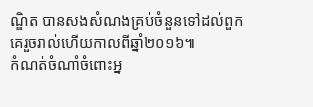ណ្ឌិត បានសងសំណងគ្រប់ចំនួនទៅដល់ពួកគេរួចរាល់ហើយកាលពីឆ្នាំ២០១៦៕
កំណត់ចំណាំចំពោះអ្ន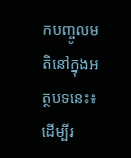កបញ្ចូលមតិនៅក្នុងអត្ថបទនេះ៖
ដើម្បីរ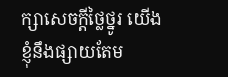ក្សាសេចក្ដីថ្លៃថ្នូរ យើងខ្ញុំនឹងផ្សាយតែម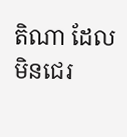តិណា ដែលមិនជេរ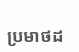ប្រមាថដ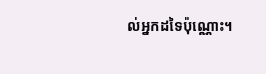ល់អ្នកដទៃប៉ុណ្ណោះ។